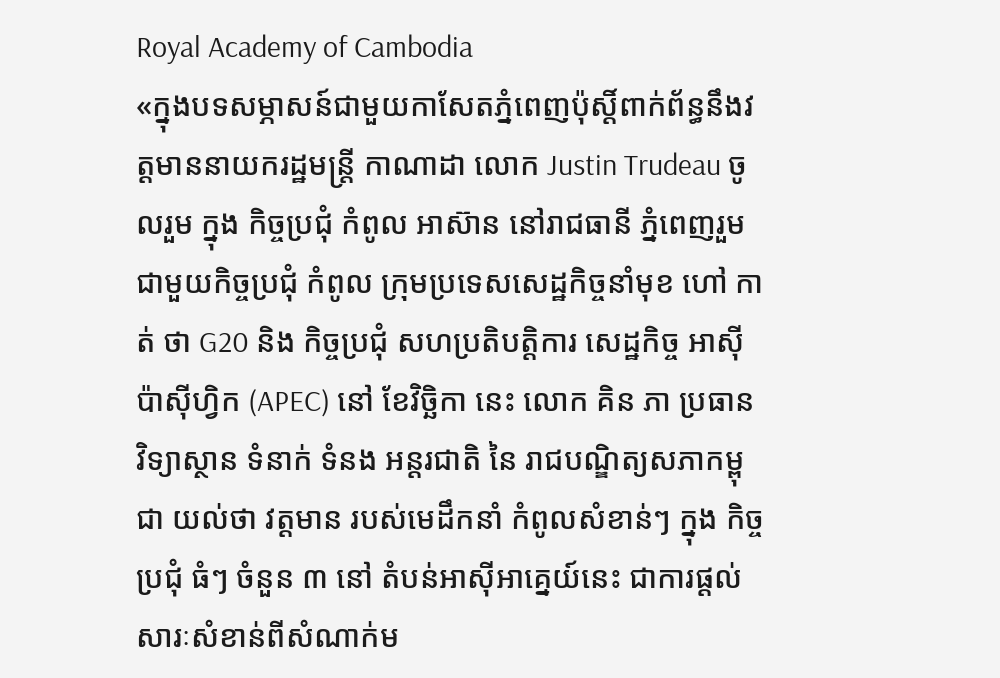Royal Academy of Cambodia
«ក្នុងបទសម្ភាសន៍ជាមួយកាសែតភ្នំពេញប៉ុស្តិ៍ពាក់ព័ន្ធនឹងវត្តមាននាយករដ្ឋមន្ត្រី កាណាដា លោក Justin Trudeau ចូលរួម ក្នុង កិច្ចប្រជុំ កំពូល អាស៊ាន នៅរាជធានី ភ្នំពេញរួមជាមួយកិច្ចប្រជុំ កំពូល ក្រុមប្រទេសសេដ្ឋកិច្ចនាំមុខ ហៅ កាត់ ថា G20 និង កិច្ចប្រជុំ សហប្រតិបត្តិការ សេដ្ឋកិច្ច អាស៊ី ប៉ាស៊ីហ្វិក (APEC) នៅ ខែវិច្ឆិកា នេះ លោក គិន ភា ប្រធាន វិទ្យាស្ថាន ទំនាក់ ទំនង អន្តរជាតិ នៃ រាជបណ្ឌិត្យសភាកម្ពុជា យល់ថា វត្តមាន របស់មេដឹកនាំ កំពូលសំខាន់ៗ ក្នុង កិច្ចប្រជុំ ធំៗ ចំនួន ៣ នៅ តំបន់អាស៊ីអាគ្នេយ៍នេះ ជាការផ្តល់សារៈសំខាន់ពីសំណាក់ម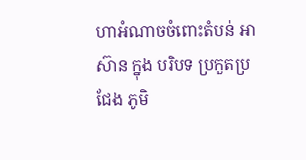ហាអំណាចចំពោះតំបន់ អាស៊ាន ក្នុង បរិបទ ប្រកួតប្រជែង ភូមិ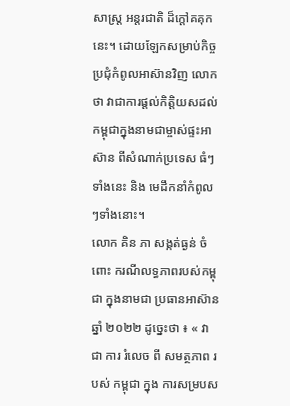សាស្ត្រ អន្តរជាតិ ដ៏ក្តៅគគុក នេះ។ ដោយឡែកសម្រាប់កិច្ចប្រជុំកំពូលអាស៊ានវិញ លោក ថា វាជាការផ្តល់កិត្តិយសដល់កម្ពុជាក្នុងនាមជាម្ចាស់ផ្ទះអាស៊ាន ពីសំណាក់ប្រទេស ធំៗ ទាំងនេះ និង មេដឹកនាំកំពូលៗទាំងនោះ។
លោក គិន ភា សង្កត់ធ្ងន់ ចំពោះ ករណីលទ្ធភាពរបស់កម្ពុជា ក្នុងនាមជា ប្រធានអាស៊ាន ឆ្នាំ ២០២២ ដូច្នេះថា ៖ « វា ជា ការ រំលេច ពី សមត្ថភាព របស់ កម្ពុជា ក្នុង ការសម្របស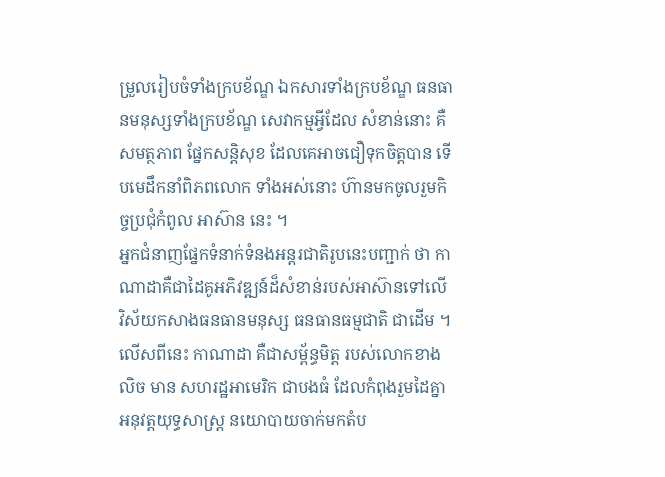ម្រួលរៀបចំទាំងក្របខ័ណ្ឌ ឯកសារទាំងក្របខ័ណ្ឌ ធនធានមនុស្សទាំងក្របខ័ណ្ឌ សេវាកម្មអ្វីដែល សំខាន់នោះ គឺសមត្ថភាព ផ្នែកសន្តិសុខ ដែលគេអាចជឿទុកចិត្តបាន ទើបមេដឹកនាំពិភពលោក ទាំងអស់នោះ ហ៊ានមកចូលរួមកិច្ចប្រជុំកំពូល អាស៊ាន នេះ ។
អ្នកជំនាញផ្នែកទំនាក់ទំនងអន្តរជាតិរូបនេះបញ្ជាក់ ថា កាណាដាគឺជាដៃគូអភិវឌ្ឍន៍ដ៏សំខាន់របស់អាស៊ានទៅលើ វិស័យកសាងធនធានមនុស្ស ធនធានធម្មជាតិ ជាដើម ។ លើសពីនេះ កាណាដា គឺជាសម្ព័ន្ធមិត្ត របស់លោកខាងលិច មាន សហរដ្ឋអាមេរិក ជាបងធំ ដែលកំពុងរួមដៃគ្នាអនុវត្តយុទ្ធសាស្ត្រ នយោបាយចាក់មកតំប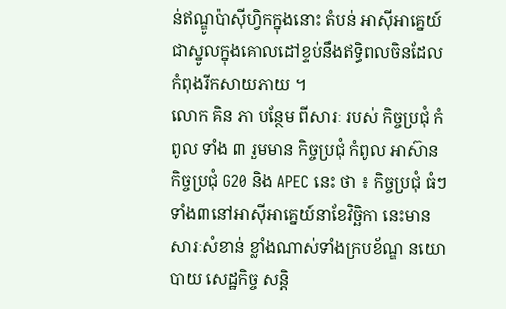ន់ឥណ្ឌូប៉ាស៊ីហ្វិកក្នុងនោះ តំបន់ អាស៊ីអាគ្នេយ៍ ជាស្នូលក្នុងគោលដៅខ្ទប់នឹងឥទ្ធិពលចិនដែលកំពុងរីកសាយភាយ ។
លោក គិន ភា បន្ថែម ពីសារៈ របស់ កិច្ចប្រជុំ កំពូល ទាំង ៣ រួមមាន កិច្ចប្រជុំ កំពូល អាស៊ាន កិច្ចប្រជុំ G20 និង APEC នេះ ថា ៖ កិច្ចប្រជុំ ធំៗ ទាំង៣នៅអាស៊ីអាគ្នេយ៍នាខែវិច្ឆិកា នេះមានសារៈសំខាន់ ខ្លាំងណាស់ទាំងក្របខ័ណ្ឌ នយោបាយ សេដ្ឋកិច្ច សន្តិ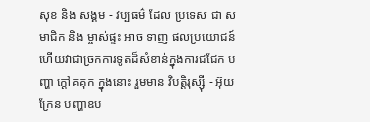សុខ និង សង្គម - វប្បធម៌ ដែល ប្រទេស ជា សមាជិក និង ម្ចាស់ផ្ទះ អាច ទាញ ផលប្រយោជន៍ ហើយវាជាច្រកការទូតដ៏សំខាន់ក្នុងការជជែក បញ្ហា ក្តៅគគុក ក្នុងនោះ រួមមាន វិបត្តិរុស្ស៊ី - អ៊ុយក្រែន បញ្ហាឧប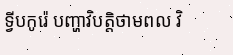ទ្វីបកូរ៉េ បញ្ហាវិបត្តិថាមពល វិ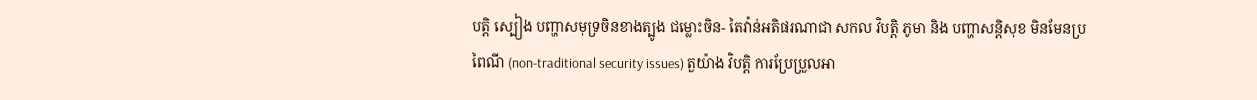បត្តិ ស្បៀង បញ្ហាសមុទ្រចិនខាងត្បូង ជម្លោះចិន- តៃវ៉ាន់អតិផរណាជា សកល វិបត្តិ ភូមា និង បញ្ហាសន្តិសុខ មិនមែនប្រពៃណី (non-traditional security issues) តួយ៉ាង វិបត្តិ ការប្រែប្រួលអា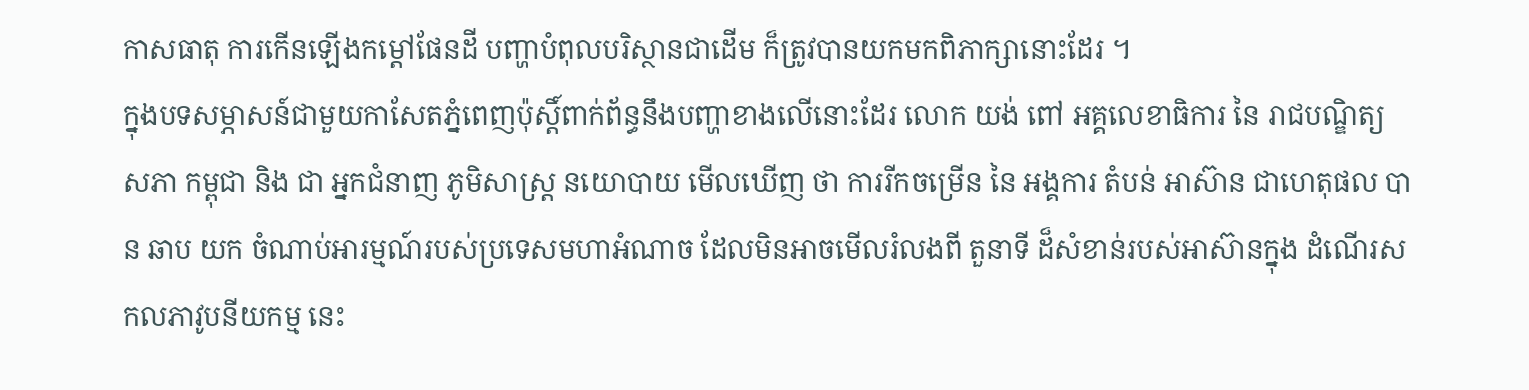កាសធាតុ ការកើនឡើងកម្តៅផែនដី បញ្ហាបំពុលបរិស្ថានជាដើម ក៏ត្រូវបានយកមកពិភាក្សានោះដែរ ។
ក្នុងបទសម្ភាសន៍ជាមួយកាសែតភ្នំពេញប៉ុស្តិ៍ពាក់ព័ន្ធនឹងបញ្ហាខាងលើនោះដែរ លោក យង់ ពៅ អគ្គលេខាធិការ នៃ រាជបណ្ឌិត្យ សភា កម្ពុជា និង ជា អ្នកជំនាញ ភូមិសាស្ត្រ នយោបាយ មើលឃើញ ថា ការរីកចម្រើន នៃ អង្គការ តំបន់ អាស៊ាន ជាហេតុផល បាន ឆាប យក ចំណាប់អារម្មណ៍របស់ប្រទេសមហាអំណាច ដែលមិនអាចមើលរំលងពី តួនាទី ដ៏សំខាន់របស់អាស៊ានក្នុង ដំណើរសកលភាវូបនីយកម្ម នេះ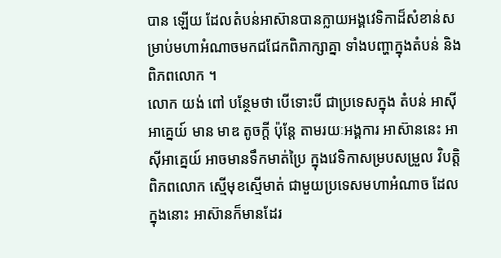បាន ឡើយ ដែលតំបន់អាស៊ានបានក្លាយអង្គវេទិកាដ៏សំខាន់សម្រាប់មហាអំណាចមកជជែកពិភាក្សាគ្នា ទាំងបញ្ហាក្នុងតំបន់ និងពិភពលោក ។
លោក យង់ ពៅ បន្ថែមថា បើទោះបី ជាប្រទេសក្នុង តំបន់ អាស៊ីអាគ្នេយ៍ មាន មាឌ តូចក្តី ប៉ុន្តែ តាមរយៈអង្គការ អាស៊ាននេះ អាស៊ីអាគ្នេយ៍ អាចមានទឹកមាត់ប្រៃ ក្នុងវេទិកាសម្របសម្រួល វិបត្តិពិភពលោក ស្មើមុខស្មើមាត់ ជាមួយប្រទេសមហាអំណាច ដែលក្នុងនោះ អាស៊ានក៏មានដែរ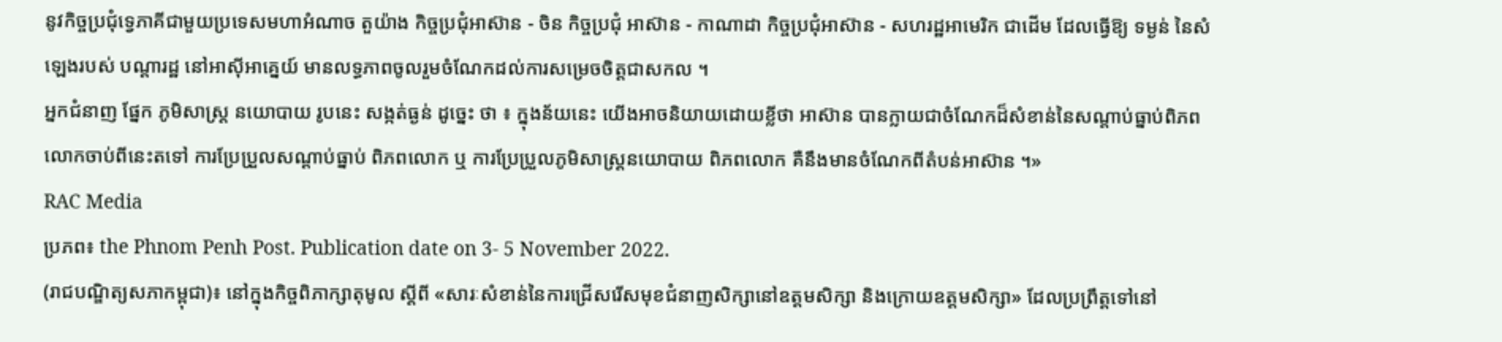នូវកិច្ចប្រជុំទ្វេភាគីជាមួយប្រទេសមហាអំណាច តួយ៉ាង កិច្ចប្រជុំអាស៊ាន - ចិន កិច្ចប្រជុំ អាស៊ាន - កាណាដា កិច្ចប្រជុំអាស៊ាន - សហរដ្ឋអាមេរិក ជាដើម ដែលធ្វើឱ្យ ទម្ងន់ នៃសំឡេងរបស់ បណ្តារដ្ឋ នៅអាស៊ីអាគ្នេយ៍ មានលទ្ធភាពចូលរួមចំណែកដល់ការសម្រេចចិត្តជាសកល ។
អ្នកជំនាញ ផ្នែក ភូមិសាស្ត្រ នយោបាយ រូបនេះ សង្កត់ធ្ងន់ ដូច្នេះ ថា ៖ ក្នុងន័យនេះ យើងអាចនិយាយដោយខ្លីថា អាស៊ាន បានក្លាយជាចំណែកដ៏សំខាន់នៃសណ្តាប់ធ្នាប់ពិភពលោកចាប់ពីនេះតទៅ ការប្រែប្រួលសណ្តាប់ធ្នាប់ ពិភពលោក ឬ ការប្រែប្រួលភូមិសាស្ត្រនយោបាយ ពិភពលោក គឺនឹងមានចំណែកពីតំបន់អាស៊ាន ។»
RAC Media
ប្រភព៖ the Phnom Penh Post. Publication date on 3- 5 November 2022.
(រាជបណ្ឌិត្យសភាកម្ពុជា)៖ នៅក្នុងកិច្ចពិភាក្សាតុមូល ស្ដីពី «សារៈសំខាន់នៃការជ្រើសរើសមុខជំនាញសិក្សានៅឧត្ដមសិក្សា និងក្រោយឧត្ដមសិក្សា» ដែលប្រព្រឹត្តទៅនៅ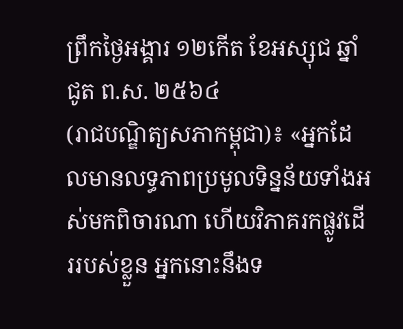ព្រឹកថ្ងៃអង្គារ ១២កើត ខែអស្សុជ ឆ្នាំជូត ព.ស. ២៥៦៤
(រាជបណ្ឌិត្យសភាកម្ពុជា)៖ «អ្នកដែលមានលទ្ធភាពប្រមូលទិន្នន័យទាំងអស់មកពិចារណា ហើយវិភាគរកផ្លូវដើររបស់ខ្លួន អ្នកនោះនឹងទ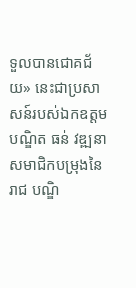ទួលបានជោគជ័យ» នេះជាប្រសាសន៍របស់ឯកឧត្ដមបណ្ឌិត ធន់ វឌ្ឍនា សមាជិកបម្រុងនៃរាជ បណ្ឌិ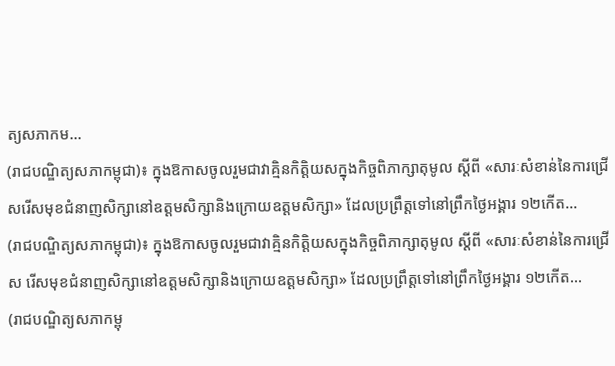ត្យសភាកម...
(រាជបណ្ឌិត្យសភាកម្ពុជា)៖ ក្នុងឱកាសចូលរួមជាវាគ្មិនកិត្តិយសក្នុងកិច្ចពិភាក្សាតុមូល ស្ដីពី «សារៈសំខាន់នៃការជ្រើសរើសមុខជំនាញសិក្សានៅឧត្ដមសិក្សានិងក្រោយឧត្ដមសិក្សា» ដែលប្រព្រឹត្តទៅនៅព្រឹកថ្ងៃអង្គារ ១២កើត...
(រាជបណ្ឌិត្យសភាកម្ពុជា)៖ ក្នុងឱកាសចូលរួមជាវាគ្មិនកិត្តិយសក្នុងកិច្ចពិភាក្សាតុមូល ស្ដីពី «សារៈសំខាន់នៃការជ្រើស រើសមុខជំនាញសិក្សានៅឧត្ដមសិក្សានិងក្រោយឧត្ដមសិក្សា» ដែលប្រព្រឹត្តទៅនៅព្រឹកថ្ងៃអង្គារ ១២កើត...
(រាជបណ្ឌិត្យសភាកម្ពុ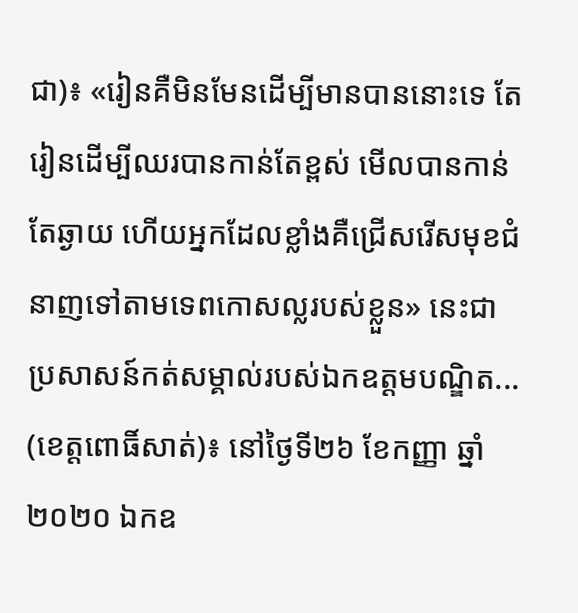ជា)៖ «រៀនគឺមិនមែនដើម្បីមានបាននោះទេ តែរៀនដើម្បីឈរបានកាន់តែខ្ពស់ មើលបានកាន់តែឆ្ងាយ ហើយអ្នកដែលខ្លាំងគឺជ្រើសរើសមុខជំនាញទៅតាមទេពកោសល្លរបស់ខ្លួន» នេះជាប្រសាសន៍កត់សម្គាល់របស់ឯកឧត្ដមបណ្ឌិត...
(ខេត្តពោធិ៍សាត់)៖ នៅថ្ងៃទី២៦ ខែកញ្ញា ឆ្នាំ២០២០ ឯកឧ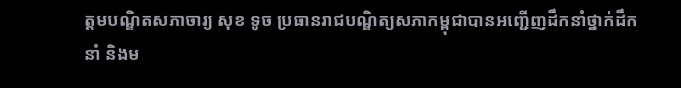ត្តមបណ្ឌិតសភាចារ្យ សុខ ទូច ប្រធានរាជបណ្ឌិត្យសភាកម្ពុជាបានអញ្ជើញដឹកនាំថ្នាក់ដឹកនាំ និងម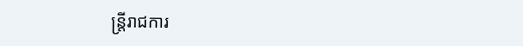ន្ត្រីរាជការ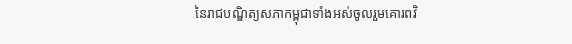នៃរាជបណ្ឌិត្យសភាកម្ពុជាទាំងអស់ចូលរួមគោរពវិ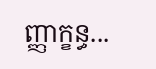ញ្ញាក្ខន្ធ...